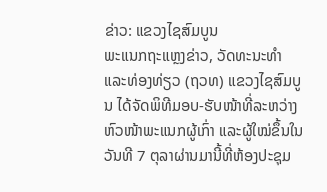ຂ່າວ: ແຂວງໄຊສົມບູນ
ພະແນກຖະແຫຼງຂ່າວ, ວັດທະນະທຳ ແລະທ່ອງທ່ຽວ (ຖວທ) ແຂວງໄຊສົມບູນ ໄດ້ຈັດພິທີມອບ-ຮັບໜ້າທີ່ລະຫວ່າງຫົວໜ້າພະແນກຜູ້ເກົ່າ ແລະຜູ້ໃໝ່ຂຶ້ນໃນວັນທີ 7 ຕຸລາຜ່ານມານີ້ທີ່ຫ້ອງປະຊຸມ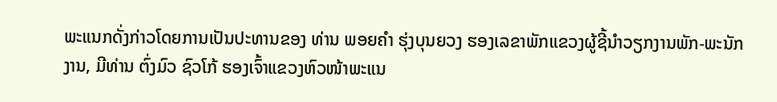ພະແນກດັ່ງກ່າວໂດຍການເປັນປະທານຂອງ ທ່ານ ພອຍຄຳ ຮຸ່ງບຸນຍວງ ຮອງເລຂາພັກແຂວງຜູ້ຊີ້ນຳວຽກງານພັກ-ພະນັກງານ, ມີທ່ານ ຕົ່ງມົວ ຊົວໂກ້ ຮອງເຈົ້າແຂວງຫົວໜ້າພະແນ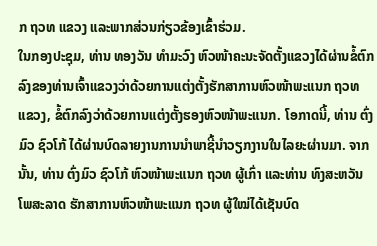ກ ຖວທ ແຂວງ ແລະພາກສ່ວນກ່ຽວຂ້ອງເຂົ້າຮ່ວມ.
ໃນກອງປະຊຸມ, ທ່ານ ທອງວັນ ທຳມະວົງ ຫົວໜ້າຄະນະຈັດຕັ້ງແຂວງໄດ້ຜ່ານຂໍ້ຕົກລົງຂອງທ່ານເຈົ້າແຂວງວ່າດ້ວຍການແຕ່ງຕັ້ງຮັກສາການຫົວໜ້າພະແນກ ຖວທ ແຂວງ, ຂໍ້ຕົກລົງວ່າດ້ວຍການແຕ່ງຕັ້ງຮອງຫົວໜ້າພະແນກ. ໂອກາດນີ້, ທ່ານ ຕົ່ງມົວ ຊົວໂກ້ ໄດ້ຜ່ານບົດລາຍງານການນຳພາຊີ້ນຳວຽກງານໃນໄລຍະຜ່ານມາ. ຈາກນັ້ນ, ທ່ານ ຕົ່ງມົວ ຊົວໂກ້ ຫົວໜ້າພະແນກ ຖວທ ຜູ້ເກົ່າ ແລະທ່ານ ທົງສະຫວັນ ໂພສະລາດ ຮັກສາການຫົວໜ້າພະແນກ ຖວທ ຜູ້ໃໝ່ໄດ້ເຊັນບົດ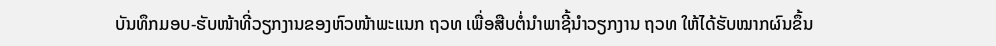ບັນທຶກມອບ-ຮັບໜ້າທີ່ວຽກງານຂອງຫົວໜ້າພະແນກ ຖວທ ເພື່ອສືບຕໍ່ນຳພາຊີ້ນຳວຽກງານ ຖວທ ໃຫ້ໄດ້ຮັບໝາກຜົນຂຶ້ນ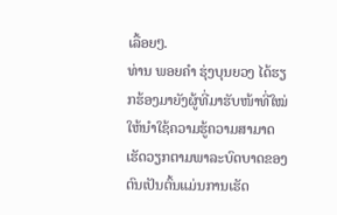ເລື້ອຍໆ.
ທ່ານ ພອຍຄຳ ຮຸ່ງບຸນຍວງ ໄດ້ຮຽກຮ້ອງມາຍັງຜູ້ທີ່ມາຮັບໜ້າທີ່ໃໝ່ໃຫ້ນຳໃຊ້ຄວາມຮູ້ຄວາມສາມາດເຮັດວຽກຕາມພາລະບົດບາດຂອງຕົນເປັນຕົ້ນແມ່ນການເຮັດ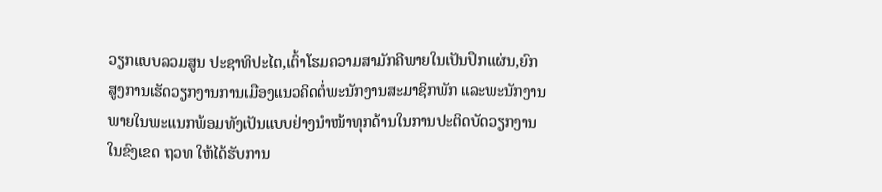ວຽກແບບລວມສູນ ປະຊາທິປະໄຕ,ເຕົ້າໂຮມຄວາມສາມັກຄີພາຍໃນເປັນປຶກແຜ່ນ,ຍົກສູງການເຮັດວຽກງານການເມືອງແນວຄິດຕໍ່ພະນັກງານສະມາຊິກພັກ ແລະພະນັກງານ ພາຍໃນພະແນກພ້ອມທັງເປັນແບບຢ່າງນຳໜ້າທຸກດ້ານໃນການປະຕິດບັດວຽກງານໃນຂົງເຂດ ຖວທ ໃຫ້ໄດ້ຮັບການ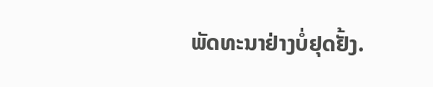ພັດທະນາຢ່າງບໍ່ຢຸດຢັ້ງ.